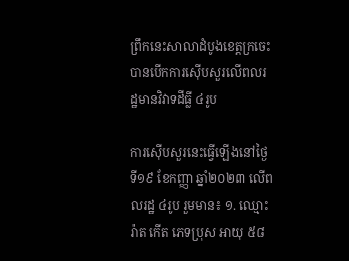ព្រឹកនេះសាលាដំបូងខេត្តក្រចេះបានបើកការស៊ើបសួរលើពលរដ្ឋមានវិវាទដីធ្លី ៤រូប

ការស៊ើបសួរនេះធ្វើឡើងនៅថ្ងៃទី១៩ ខែកញ្ញា ឆ្នាំ២០២៣ លើពលរដ្ឋ ៤រូប រួមមាន៖ ១. ឈ្មោះ រ៉ាត កើត ភេទប្រុស អាយុ ៥៨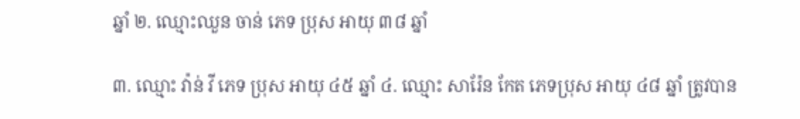ឆ្នាំ ២. ឈ្មោះឈួន ចាន់ ភេទ ប្រុស អាយុ ៣៨ ឆ្នាំ

៣. ឈ្មោះ វ៉ាន់ វី ភេទ ប្រុស អាយុ ៤៥ ឆ្នាំ ៤. ឈ្មោះ សារ៉ែន កែត ភេទប្រុស អាយុ ៤៨ ឆ្នាំ ត្រូវបាន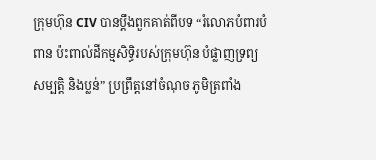ក្រុមហ៊ុន CIV បានប្តឹងពួកគាត់ពីបទ “រំលោភបំពារបំពាន ប៉ះពាល់ដីកម្មសិទ្ធិរបស់ក្រុមហ៊ុន បំផ្លាញទ្រព្យសម្បត្តិ និងប្លន់” ប្រព្រឹត្តនៅចំណុច ភូមិត្រពាំង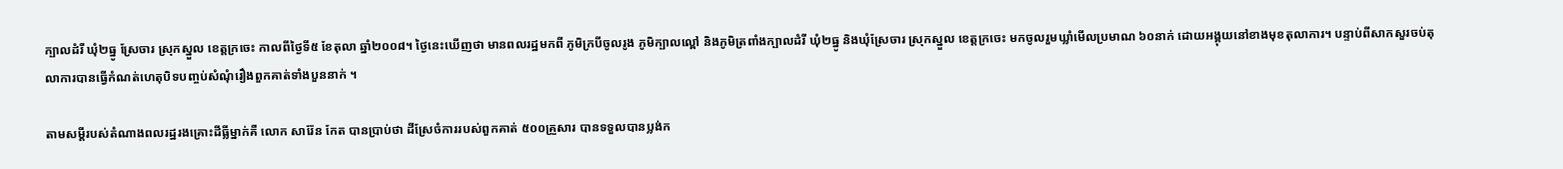ក្បាលដំរី ឃុំ២ធ្នូ ស្រែចារ ស្រុកស្នួល ខេត្តក្រចេះ កាលពីថ្ងៃទី៥ ខែតុលា ឆ្នាំ២០០៨។ ថ្ងៃនេះឃើញថា មានពលរដ្ឋមកពី ភូមិក្របីចូលរូង ភូមិក្បាលល្ពៅ និងភូមិត្រពាំងក្បាលដំរី ឃុំ២ធ្នូ និងឃុំស្រែចារ ស្រុកស្នួល ខេត្តក្រចេះ មកចូលរួមឃ្លាំមើលប្រមាណ ៦០នាក់ ដោយអង្គុយនៅខាងមុខតុលាការ។ បន្ទាប់ពីសាកសួរចប់តុលាការបានធ្វើកំណត់ហេតុបិទបញ្ចប់សំណុំរឿងពួកគាត់ទាំងបួននាក់ ។

តាមសម្តីរបស់តំណាងពលរដ្ឋរងគ្រោះដីធ្លីម្នាក់គឺ លោក សារ៉ែន កែត បានប្រាប់ថា ដីស្រែចំការរបស់ពួកគាត់ ៥០០គ្រួសារ បានទទួលបានប្លង់ក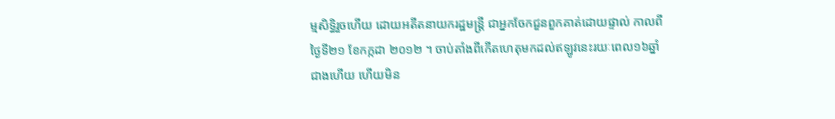ម្មសិទ្ធិរួចហើយ ដោយអតីតនាយករដ្ឋមន្ត្រី ជាអ្នកចែកជួនពួកគាត់ដោយផ្ទាល់ កាលពីថ្ងៃទី២១ ខែកក្កដា ២០១២ ។ ចាប់តាំងពីកើតហេតុមកដល់ឥឡូវនេះរយៈពេល១៦ឆ្នាំជាងហើយ ហើយមិន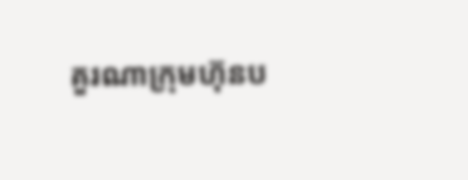គួរណាក្រុមហ៊ុនប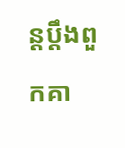ន្តប្តឹងពួកគា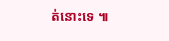ត់នោះទេ ៕